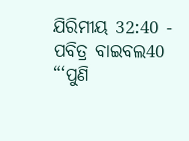ଯିରିମୀୟ 32:40 - ପବିତ୍ର ବାଇବଲ40 “‘ପୁଣି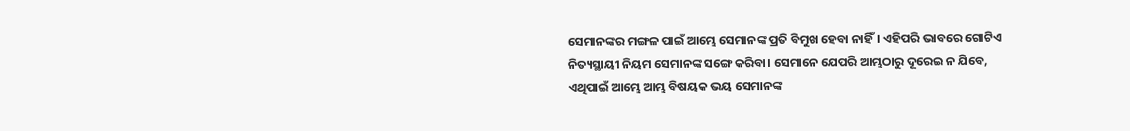ସେମାନଙ୍କର ମଙ୍ଗଳ ପାଇଁ ଆମ୍ଭେ ସେମାନଙ୍କ ପ୍ରତି ବିମୁଖ ହେବା ନାହିଁ। ଏହିପରି ଭାବରେ ଗୋଟିଏ ନିତ୍ୟସ୍ଥାୟୀ ନିୟମ ସେମାନଙ୍କ ସଙ୍ଗେ କରିବା। ସେମାନେ ଯେପରି ଆମ୍ଭଠାରୁ ଦୂରେଇ ନ ଯିବେ, ଏଥିପାଇଁ ଆମ୍ଭେ ଆମ୍ଭ ବିଷୟକ ଭୟ ସେମାନଙ୍କ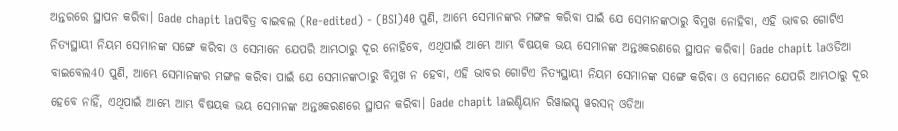ଅନ୍ତରରେ ସ୍ଥାପନ କରିବା। Gade chapit laପବିତ୍ର ବାଇବଲ (Re-edited) - (BSI)40 ପୁଣି, ଆମ୍ଭେ ସେମାନଙ୍କର ମଙ୍ଗଳ କରିବା ପାଇଁ ଯେ ସେମାନଙ୍କଠାରୁ ବିମୁଖ ନୋହିବା, ଏହି ଭାବର ଗୋଟିଏ ନିତ୍ୟସ୍ଥାୟୀ ନିୟମ ସେମାନଙ୍କ ସଙ୍ଗେ କରିବା ଓ ସେମାନେ ଯେପରି ଆମ୍ଭଠାରୁ ଦୂର ନୋହିବେ, ଏଥିପାଇଁ ଆମ୍ଭେ ଆମ୍ଭ ବିଷୟକ ଭୟ ସେମାନଙ୍କ ଅନ୍ତଃକରଣରେ ସ୍ଥାପନ କରିବା। Gade chapit laଓଡିଆ ବାଇବେଲ40 ପୁଣି, ଆମ୍ଭେ ସେମାନଙ୍କର ମଙ୍ଗଳ କରିବା ପାଇଁ ଯେ ସେମାନଙ୍କଠାରୁ ବିମୁଖ ନ ହେବା, ଏହି ଭାବର ଗୋଟିଏ ନିତ୍ୟସ୍ଥାୟୀ ନିୟମ ସେମାନଙ୍କ ସଙ୍ଗେ କରିବା ଓ ସେମାନେ ଯେପରି ଆମ୍ଭଠାରୁ ଦୂର ହେବେ ନାହିଁ, ଏଥିପାଇଁ ଆମ୍ଭେ ଆମ୍ଭ ବିଷୟକ ଭୟ ସେମାନଙ୍କ ଅନ୍ତଃକରଣରେ ସ୍ଥାପନ କରିବା। Gade chapit laଇଣ୍ଡିୟାନ ରିୱାଇସ୍ଡ୍ ୱରସନ୍ ଓଡିଆ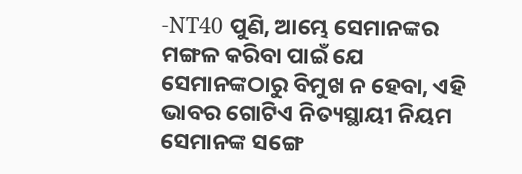-NT40 ପୁଣି, ଆମ୍ଭେ ସେମାନଙ୍କର ମଙ୍ଗଳ କରିବା ପାଇଁ ଯେ ସେମାନଙ୍କଠାରୁ ବିମୁଖ ନ ହେବା, ଏହି ଭାବର ଗୋଟିଏ ନିତ୍ୟସ୍ଥାୟୀ ନିୟମ ସେମାନଙ୍କ ସଙ୍ଗେ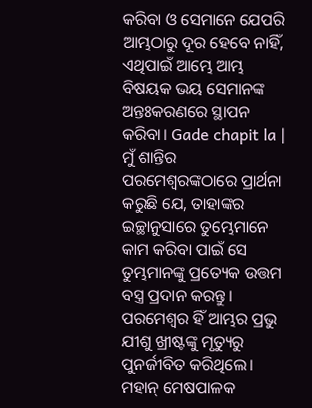କରିବା ଓ ସେମାନେ ଯେପରି ଆମ୍ଭଠାରୁ ଦୂର ହେବେ ନାହିଁ, ଏଥିପାଇଁ ଆମ୍ଭେ ଆମ୍ଭ ବିଷୟକ ଭୟ ସେମାନଙ୍କ ଅନ୍ତଃକରଣରେ ସ୍ଥାପନ କରିବା। Gade chapit la |
ମୁଁ ଶାନ୍ତିର ପରମେଶ୍ୱରଙ୍କଠାରେ ପ୍ରାର୍ଥନା କରୁଛି ଯେ, ତାହାଙ୍କର ଇଚ୍ଛାନୁସାରେ ତୁମ୍ଭେମାନେ କାମ କରିବା ପାଇଁ ସେ ତୁମ୍ଭମାନଙ୍କୁ ପ୍ରତ୍ୟେକ ଉତ୍ତମ ବସ୍ତ୍ର ପ୍ରଦାନ କରନ୍ତୁ। ପରମେଶ୍ୱର ହିଁ ଆମ୍ଭର ପ୍ରଭୁ ଯୀଶୁ ଖ୍ରୀଷ୍ଟଙ୍କୁ ମୃତ୍ୟୁରୁ ପୁନର୍ଜୀବିତ କରିଥିଲେ। ମହାନ୍ ମେଷପାଳକ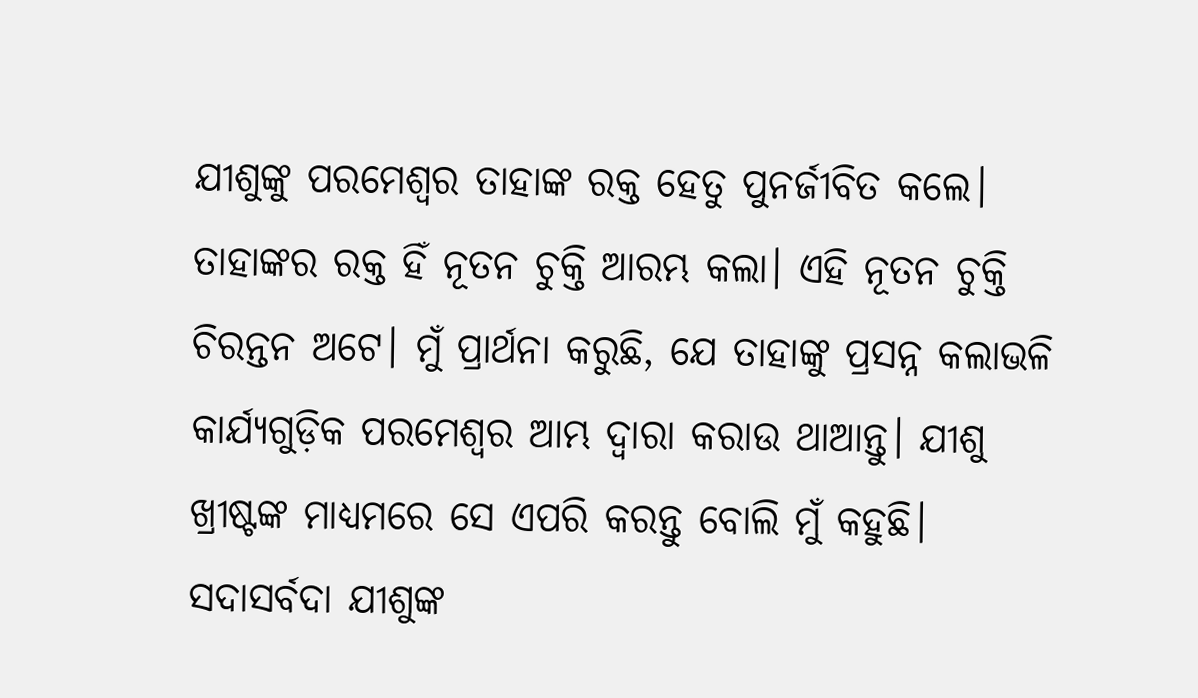ଯୀଶୁଙ୍କୁ ପରମେଶ୍ୱର ତାହାଙ୍କ ରକ୍ତ ହେତୁ ପୁନର୍ଜୀବିତ କଲେ। ତାହାଙ୍କର ରକ୍ତ ହିଁ ନୂତନ ଚୁକ୍ତି ଆରମ୍ଭ କଲା। ଏହି ନୂତନ ଚୁକ୍ତି ଚିରନ୍ତନ ଅଟେ। ମୁଁ ପ୍ରାର୍ଥନା କରୁଛି, ଯେ ତାହାଙ୍କୁ ପ୍ରସନ୍ନ କଲାଭଳି କାର୍ଯ୍ୟଗୁଡ଼ିକ ପରମେଶ୍ୱର ଆମ୍ଭ ଦ୍ୱାରା କରାଉ ଥାଆନ୍ତୁ। ଯୀଶୁ ଖ୍ରୀଷ୍ଟଙ୍କ ମାଧ୍ୟମରେ ସେ ଏପରି କରନ୍ତୁ ବୋଲି ମୁଁ କହୁଛି। ସଦାସର୍ବଦା ଯୀଶୁଙ୍କ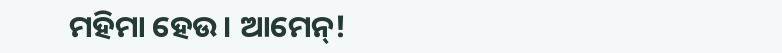ମହିମା ହେଉ। ଆମେନ୍!